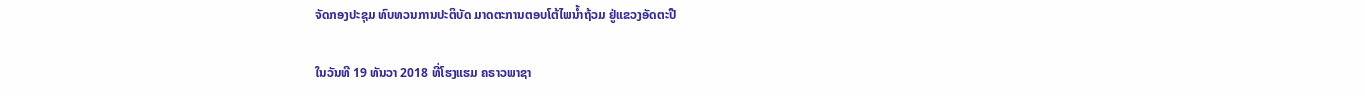ຈັດກອງປະຊຸມ ທົບທວນການປະຕິບັດ ມາດຕະການຕອບໂຕ້ໄພນໍ້າຖ້ວມ ຢູ່ແຂວງອັດຕະປື

ໃນວັນທີ 19 ທັນວາ 2018 ທີ່ໂຮງແຮມ ຄຣາວພາຊາ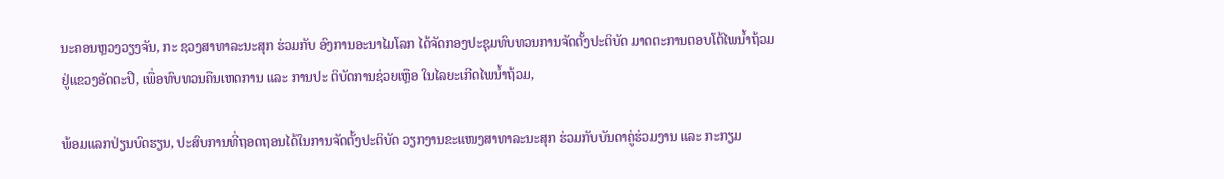ນະຄອນຫຼວງວຽງຈັນ, ກະ ຊວງສາທາລະນະສຸກ ຮ່ວມກັບ ອົງການອະນາໄມໂລກ ໄດ້ຈັດກອງປະຊຸມທົບທວນການຈັດຕັ້ງປະຕິບັດ ມາດຕະການຕອບໂຕ້ໄພນໍ້າຖ້ວມ ຢູ່ແຂວງອັດຕະປື, ເພື່ອທົບທວນຄືນເຫດການ ແລະ ການປະ ຕິບັດການຊ່ວຍເຫຼືອ ໃນໄລຍະເກີດໄພນ້ຳຖ້ວມ,

ພ້ອມແລກປ່ຽນບົດຮຽນ, ປະສົບການທີ່ຖອດຖອນໄດ້ໃນການຈັດຕັ້ງປະຕິບັດ ວຽກງານຂະແໜງສາທາລະນະສຸກ ຮ່ວມກັບບັນດາຄູ່ຮ່ວມງານ ແລະ ກະກຽມ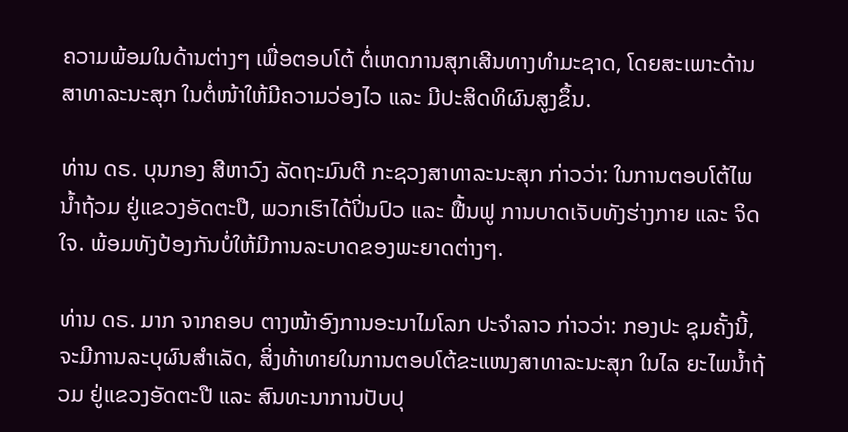ຄວາມພ້ອມໃນດ້ານຕ່າງໆ ເພື່ອຕອບໂຕ້ ຕໍ່ເຫດການສຸກເສີນທາງທຳມະຊາດ, ໂດຍສະເພາະດ້ານສາທາລະນະສຸກ ໃນຕໍ່ໜ້າໃຫ້ມີຄວາມວ່ອງໄວ ແລະ ມີປະສິດທິຜົນສູງຂຶ້ນ.

ທ່ານ ດຣ. ບຸນກອງ ສີຫາວົງ ລັດຖະມົນຕີ ກະຊວງສາທາລະນະສຸກ ກ່າວວ່າ: ໃນການຕອບໂຕ້ໄພນໍ້າຖ້ວມ ຢູ່ແຂວງອັດຕະປື, ພວກເຮົາໄດ້ປິ່ນປົວ ແລະ ຟື້ນຟູ ການບາດເຈັບທັງຮ່າງກາຍ ແລະ ຈິດໃຈ. ພ້ອມທັງປ້ອງກັນບໍ່ໃຫ້ມີການລະບາດຂອງພະຍາດຕ່າງໆ.

ທ່ານ ດຣ. ມາກ ຈາກຄອບ ຕາງໜ້າອົງການອະນາໄມໂລກ ປະຈໍາລາວ ກ່າວວ່າ: ກອງປະ ຊຸມຄັ້ງນີ້, ຈະມີການລະບຸຜົນສໍາເລັດ, ສິ່ງທ້າທາຍໃນການຕອບໂຕ້ຂະແໜງສາທາລະນະສຸກ ໃນໄລ ຍະໄພນໍ້າຖ້ວມ ຢູ່ແຂວງອັດຕະປື ແລະ ສົນທະນາການປັບປຸ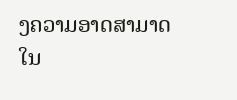ງຄວາມອາດສາມາດ ໃນ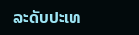ລະດັບປະເທ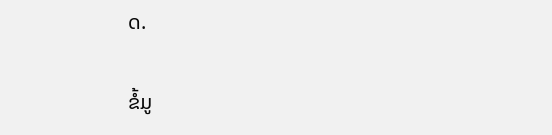ດ.

ຂໍ້ມູ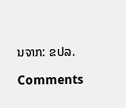ນຈາກ: ຂປລ.

Comments